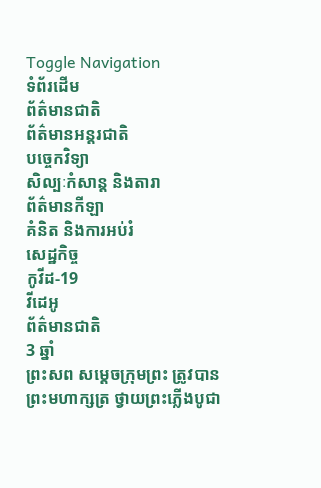Toggle Navigation
ទំព័រដើម
ព័ត៌មានជាតិ
ព័ត៌មានអន្តរជាតិ
បច្ចេកវិទ្យា
សិល្បៈកំសាន្ត និងតារា
ព័ត៌មានកីឡា
គំនិត និងការអប់រំ
សេដ្ឋកិច្ច
កូវីដ-19
វីដេអូ
ព័ត៌មានជាតិ
3 ឆ្នាំ
ព្រះសព សម្ដេចក្រុមព្រះ ត្រូវបានព្រះមហាក្សត្រ ថ្វាយព្រះភ្លើងបូជា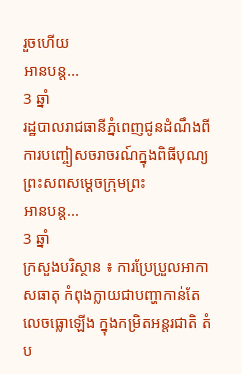រួចហើយ
អានបន្ត...
3 ឆ្នាំ
រដ្ឋបាលរាជធានីភ្នំពេញជូនដំណឹងពីការបញ្ចៀសចរាចរណ៍ក្នុងពិធីបុណ្យព្រះសពសម្ដេចក្រុមព្រះ
អានបន្ត...
3 ឆ្នាំ
ក្រសួងបរិស្ថាន ៖ ការប្រែប្រួលអាកាសធាតុ កំពុងក្លាយជាបញ្ហាកាន់តែលេចធ្លោឡើង ក្នុងកម្រិតអន្តរជាតិ តំប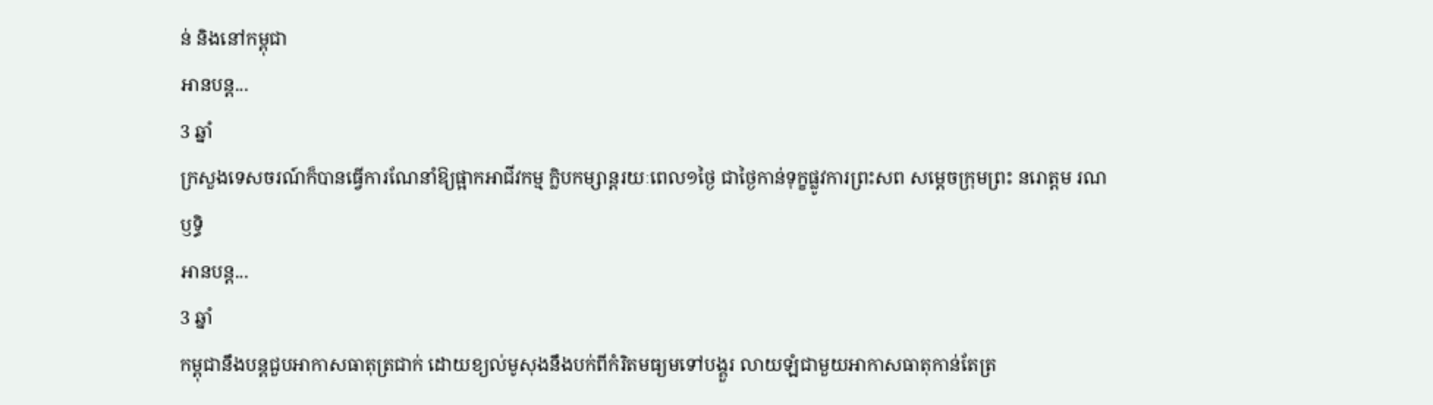ន់ និងនៅកម្ពុជា
អានបន្ត...
3 ឆ្នាំ
ក្រសួងទេសចរណ៍ក៏បានធ្វើការណែនាំឱ្យផ្អាកអាជីវកម្ម ក្លិបកម្សាន្តរយៈពេល១ថ្ងៃ ជាថ្ងៃកាន់ទុក្ខផ្លូវការព្រះសព សម្តេចក្រុមព្រះ នរោត្តម រណឫទ្ធិ
អានបន្ត...
3 ឆ្នាំ
កម្ពុជានឹងបន្តជួបអាកាសធាតុត្រជាក់ ដោយខ្យល់មូសុងនឹងបក់ពីកំរិតមធ្យមទៅបង្គួរ លាយឡំជាមួយអាកាសធាតុកាន់តែត្រ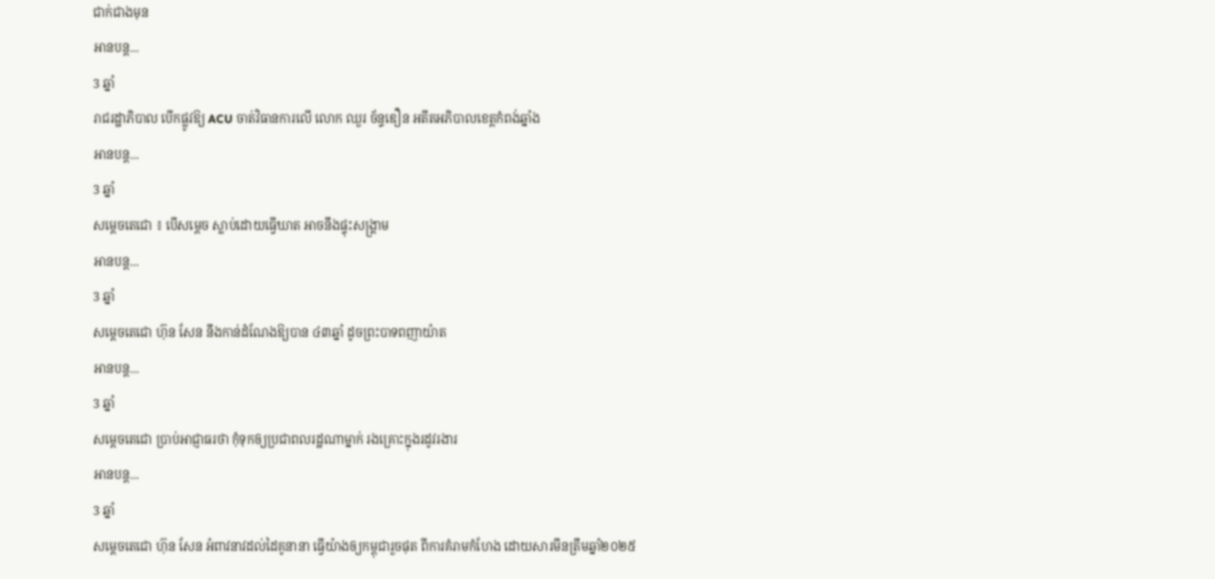ជាក់ជាងមុន
អានបន្ត...
3 ឆ្នាំ
រាជរដ្ឋាភិបាល បើកផ្លូវឱ្យ ACU ចាត់វិធានការលើ លោក ឈួរ ច័ន្ទឌឿន អតីតអភិបាលខេត្តកំពង់ឆ្នាំង
អានបន្ត...
3 ឆ្នាំ
សម្ដេចតេជោ ៖ បើសម្ដេច ស្លាប់ដោយធ្វើឃាត អាចនឹងផ្ទុះសង្គ្រាម
អានបន្ត...
3 ឆ្នាំ
សម្តេចតេជោ ហ៊ុន សែន នឹងកាន់ដំណែងឱ្យបាន ៤៣ឆ្នាំ ដូចព្រះបាទពញាយ៉ាត
អានបន្ត...
3 ឆ្នាំ
សម្ដេចតេជោ ប្រាប់អាជ្ញាធរថា កុំទុកឲ្យប្រជាពលរដ្ឋណាម្នាក់ រងគ្រោះក្នុងរដូវរងារ
អានបន្ត...
3 ឆ្នាំ
សម្ដេចតេជោ ហ៊ុន សែន អំពាវនាវដល់ដៃគូនានា ធ្វើយ៉ាងឲ្យកម្ពុជារួចផុត ពីការគំរាមកំហែង ដោយសារមីនត្រឹមឆ្នាំ២០២៥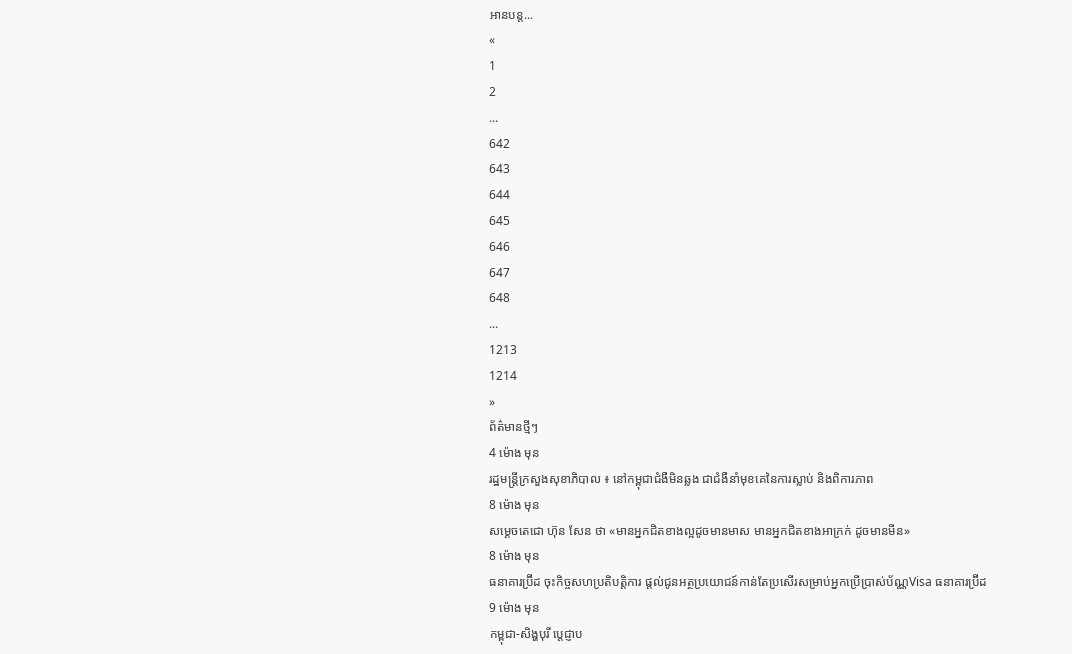អានបន្ត...
«
1
2
...
642
643
644
645
646
647
648
...
1213
1214
»
ព័ត៌មានថ្មីៗ
4 ម៉ោង មុន
រដ្ឋមន្ដ្រីក្រសួងសុខាភិបាល ៖ នៅកម្ពុជាជំងឺមិនឆ្លង ជាជំងឺនាំមុខគេនៃការស្លាប់ និងពិការភាព
8 ម៉ោង មុន
សម្ដេចតេជោ ហ៊ុន សែន ថា «មានអ្នកជិតខាងល្អដូចមានមាស មានអ្នកជិតខាងអាក្រក់ ដូចមានមីន»
8 ម៉ោង មុន
ធនាគារប្រ៊ីដ ចុះកិច្ចសហប្រតិបត្តិការ ផ្តល់ជូនអត្ថប្រយោជន៍កាន់តែប្រសើរសម្រាប់អ្នកប្រើប្រាស់ប័ណ្ណVisa ធនាគារប្រ៊ីដ
9 ម៉ោង មុន
កម្ពុជា-សិង្ហបុរី ប្ដេជ្ញាប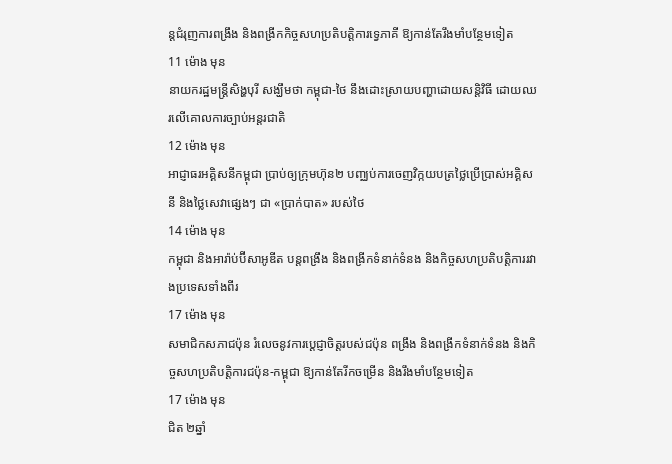ន្តជំរុញការពង្រឹង និងពង្រីកកិច្ចសហប្រតិបត្តិការទ្វេភាគី ឱ្យកាន់តែរឹងមាំបន្ថែមទៀត
11 ម៉ោង មុន
នាយករដ្ឋមន្ដ្រីសិង្ហបុរី សង្ឃឹមថា កម្ពុជា-ថៃ នឹងដោះស្រាយបញ្ហាដោយសន្ដិវិធី ដោយឈរលើគោលការច្បាប់អន្តរជាតិ
12 ម៉ោង មុន
អាជ្ញាធរអគ្គិសនីកម្ពុជា ប្រាប់ឲ្យក្រុមហ៊ុន២ បញ្ឈប់ការចេញវិក្កយបត្រថ្លៃប្រើប្រាស់អគ្គិសនី និងថ្លៃសេវាផ្សេងៗ ជា «ប្រាក់បាត» របស់ថៃ
14 ម៉ោង មុន
កម្ពុជា និងអារ៉ាប់ប៊ីសាអូឌីត បន្តពង្រឹង និងពង្រីកទំនាក់ទំនង និងកិច្ចសហប្រតិបត្តិការរវាងប្រទេសទាំងពីរ
17 ម៉ោង មុន
សមាជិកសភាជប៉ុន រំលេចនូវការប្តេជ្ញាចិត្តរបស់ជប៉ុន ពង្រឹង និងពង្រីកទំនាក់ទំនង និងកិច្ចសហប្រតិបត្តិការជប៉ុន-កម្ពុជា ឱ្យកាន់តែរីកចម្រើន និងរឹងមាំបន្ថែមទៀត
17 ម៉ោង មុន
ជិត ២ឆ្នាំ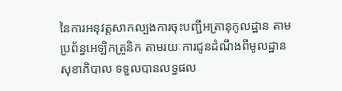នៃការអនុវត្តសាកល្បងការចុះបញ្ជីអត្រានុកូលដ្ឋាន តាមប្រព័ន្ធអេឡិកត្រូនិក តាមរយៈការជូនដំណឹងពីមូលដ្ឋាន សុខាភិបាល ទទួលបានលទ្ធផល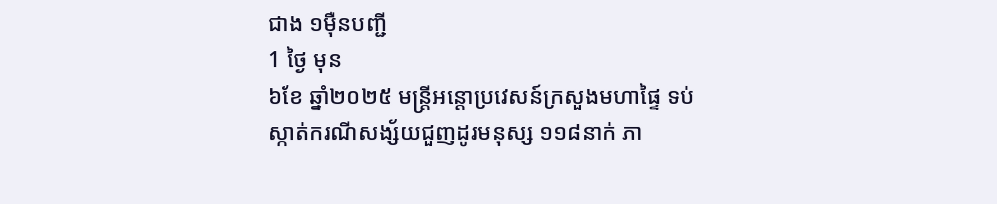ជាង ១ម៉ឺនបញ្ជី
1 ថ្ងៃ មុន
៦ខែ ឆ្នាំ២០២៥ មន្ត្រីអន្តោប្រវេសន៍ក្រសួងមហាផ្ទៃ ទប់ស្កាត់ករណីសង្ស័យជួញដូរមនុស្ស ១១៨នាក់ ភា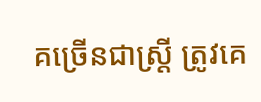គច្រើនជាស្រ្តី ត្រូវគេ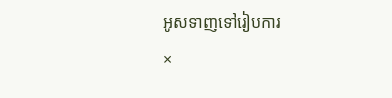អូសទាញទៅរៀបការ
×